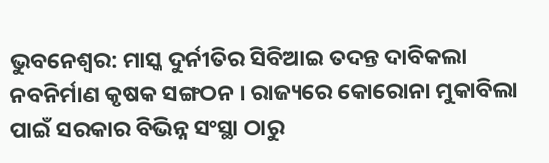ଭୁବନେଶ୍ବର: ମାସ୍କ ଦୁର୍ନୀତିର ସିବିଆଇ ତଦନ୍ତ ଦାବିକଲା ନବନିର୍ମାଣ କୃଷକ ସଙ୍ଗଠନ । ରାଜ୍ୟରେ କୋରୋନା ମୁକାବିଲା ପାଇଁ ସରକାର ବିଭିନ୍ନ ସଂସ୍ଥା ଠାରୁ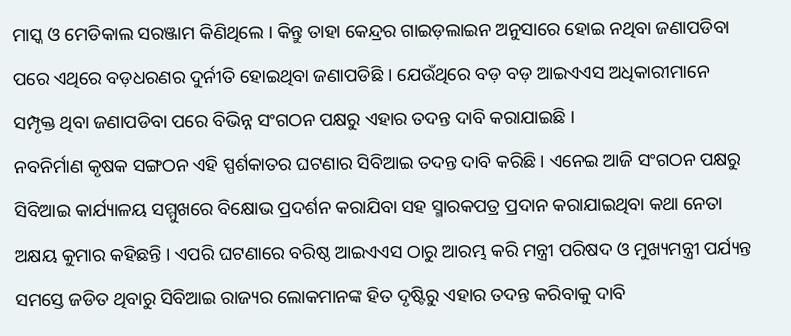ମାସ୍କ ଓ ମେଡିକାଲ ସରଞ୍ଜାମ କିଣିଥିଲେ । କିନ୍ତୁ ତାହା କେନ୍ଦ୍ରର ଗାଇଡ଼ଲାଇନ ଅନୁସାରେ ହୋଇ ନଥିବା ଜଣାପଡିବା ପରେ ଏଥିରେ ବଡ଼ଧରଣର ଦୁର୍ନୀତି ହୋଇଥିବା ଜଣାପଡିଛି । ଯେଉଁଥିରେ ବଡ଼ ବଡ଼ ଆଇଏଏସ ଅଧିକାରୀମାନେ ସମ୍ପୃକ୍ତ ଥିବା ଜଣାପଡିବା ପରେ ବିଭିନ୍ନ ସଂଗଠନ ପକ୍ଷରୁ ଏହାର ତଦନ୍ତ ଦାବି କରାଯାଇଛି ।
ନବନିର୍ମାଣ କୃଷକ ସଙ୍ଗଠନ ଏହି ସ୍ପର୍ଶକାତର ଘଟଣାର ସିବିଆଇ ତଦନ୍ତ ଦାବି କରିଛି । ଏନେଇ ଆଜି ସଂଗଠନ ପକ୍ଷରୁ ସିବିଆଇ କାର୍ଯ୍ୟାଳୟ ସମ୍ମୁଖରେ ବିକ୍ଷୋଭ ପ୍ରଦର୍ଶନ କରାଯିବା ସହ ସ୍ମାରକପତ୍ର ପ୍ରଦାନ କରାଯାଇଥିବା କଥା ନେତା ଅକ୍ଷୟ କୁମାର କହିଛନ୍ତି । ଏପରି ଘଟଣାରେ ବରିଷ୍ଠ ଆଇଏଏସ ଠାରୁ ଆରମ୍ଭ କରି ମନ୍ତ୍ରୀ ପରିଷଦ ଓ ମୁଖ୍ୟମନ୍ତ୍ରୀ ପର୍ଯ୍ୟନ୍ତ ସମସ୍ତେ ଜଡିତ ଥିବାରୁ ସିବିଆଇ ରାଜ୍ୟର ଲୋକମାନଙ୍କ ହିତ ଦୃଷ୍ଟିରୁ ଏହାର ତଦନ୍ତ କରିବାକୁ ଦାବି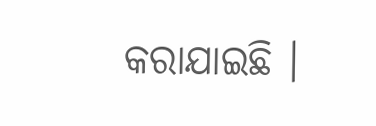କରାଯାଇଛି ।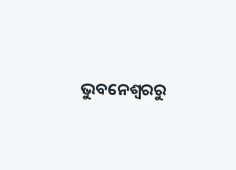ଭୁବନେଶ୍ବରରୁ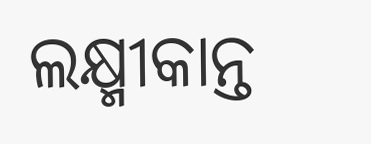ଲକ୍ଷ୍ମୀକାନ୍ତ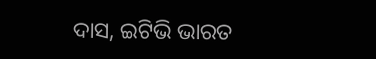ଦାସ, ଇଟିଭି ଭାରତ